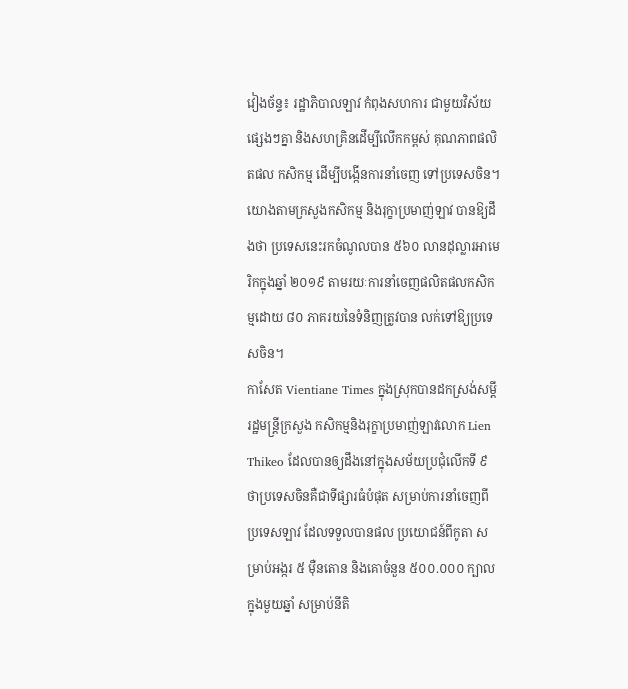វៀងច័ន្ទ៖ រដ្ឋាភិបាលឡាវ កំពុងសហការ ជាមួយវិស័យផ្សេងៗគ្នា និងសហគ្រិនដើម្បីលើកកម្ពស់ គុណភាពផលិតផល កសិកម្ម ដើម្បីបង្កើនការនាំចេញ ទៅប្រទេសចិន។
យោងតាមក្រសួងកសិកម្ម និងរុក្ខាប្រមាញ់ឡាវ បានឱ្យដឹងថា ប្រទេសនេះរកចំណូលបាន ៥៦០ លានដុល្លារអាមេរិកក្នុងឆ្នាំ ២០១៩ តាមរយៈការនាំចេញផលិតផលកសិកម្មដោយ ៨០ ភាគរយនៃទំនិញត្រូវបាន លក់ទៅឱ្យប្រទេសចិន។
កាសែត Vientiane Times ក្នុងស្រុកបានដកស្រង់សម្តីរដ្ឋមន្រ្តីក្រសួង កសិកម្មនិងរុក្ខាប្រមាញ់ឡាវលោក Lien Thikeo ដែលបានឲ្យដឹងនៅក្នុងសម័យប្រជុំលើកទី ៩ ថាប្រទេសចិនគឺជាទីផ្សារធំបំផុត សម្រាប់ការនាំចេញពីប្រទេសឡាវ ដែលទទួលបានផល ប្រយោជន៍ពីកូតា សម្រាប់អង្ករ ៥ ម៉ឺនតោន និងគោចំនួន ៥០០.០០០ ក្បាលក្នុងមួយឆ្នាំ សម្រាប់នីតិ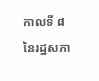កាលទី ៨ នៃរដ្ឋសភា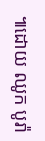៕ដោយ ឈូក បូរ៉ា